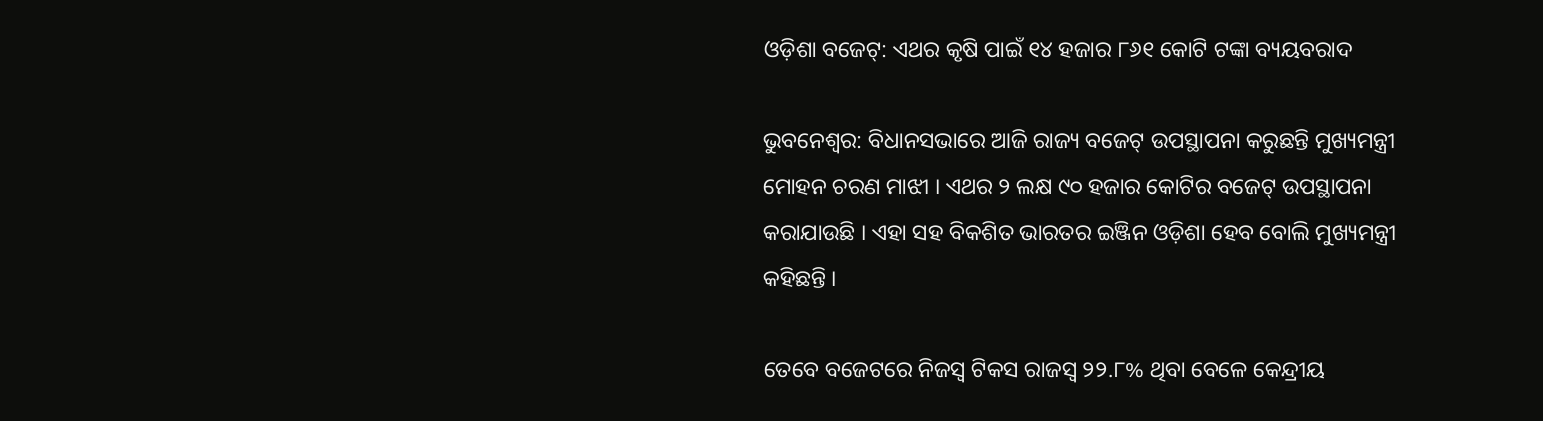ଓଡ଼ିଶା ବଜେଟ୍: ଏଥର କୃଷି ପାଇଁ ୧୪ ହଜାର ୮୬୧ କୋଟି ଟଙ୍କା ବ୍ୟୟବରାଦ

ଭୁବନେଶ୍ୱର: ବିଧାନସଭାରେ ଆଜି ରାଜ୍ୟ ବଜେଟ୍ ଉପସ୍ଥାପନା କରୁଛନ୍ତି ମୁଖ୍ୟମନ୍ତ୍ରୀ ମୋହନ ଚରଣ ମାଝୀ । ଏଥର ୨ ଲକ୍ଷ ୯୦ ହଜାର କୋଟିର ବଜେଟ୍ ଉପସ୍ଥାପନା କରାଯାଉଛି । ଏହା ସହ ବିକଶିତ ଭାରତର ଇଞ୍ଜିନ ଓଡ଼ିଶା ହେବ ବୋଲି ମୁଖ୍ୟମନ୍ତ୍ରୀ କହିଛନ୍ତି ।

ତେବେ ବଜେଟରେ ନିଜସ୍ୱ ଟିକସ ରାଜସ୍ୱ ୨୨.୮% ଥିବା ବେଳେ କେନ୍ଦ୍ରୀୟ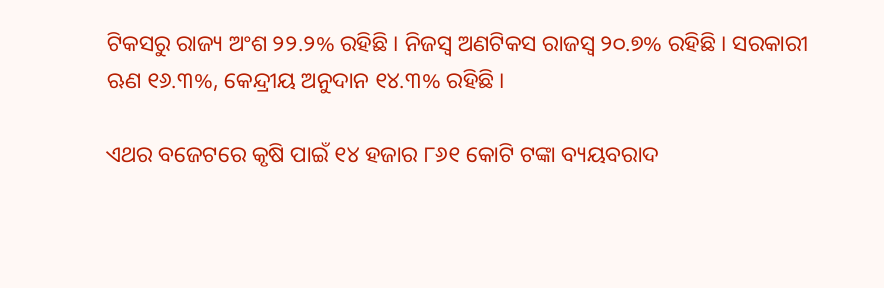ଟିକସରୁ ରାଜ୍ୟ ଅଂଶ ୨୨.୨% ରହିଛି । ନିଜସ୍ୱ ଅଣଟିକସ ରାଜସ୍ୱ ୨୦.୭% ରହିଛି । ସରକାରୀ ଋଣ ୧୬.୩%, କେନ୍ଦ୍ରୀୟ ଅନୁଦାନ ୧୪.୩% ରହିଛି ।

ଏଥର ବଜେଟରେ କୃଷି ପାଇଁ ୧୪ ହଜାର ୮୬୧ କୋଟି ଟଙ୍କା ବ୍ୟୟବରାଦ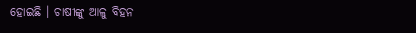ହୋଇଛି । ଚାଷୀଙ୍କୁ ଆଳୁ ବିହନ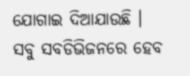ଯୋଗାଇ ଦିଆଯାଉଛି । ସବୁ ସବଡିଭିଜନରେ ହେବ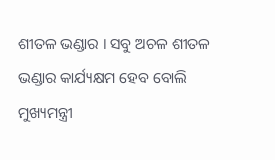ଶୀତଳ ଭଣ୍ଡାର । ସବୁ ଅଚଳ ଶୀତଳ ଭଣ୍ଡାର କାର୍ଯ୍ୟକ୍ଷମ ହେବ ବୋଲି ମୁଖ୍ୟମନ୍ତ୍ରୀ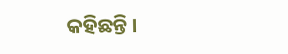କହିଛନ୍ତି ।